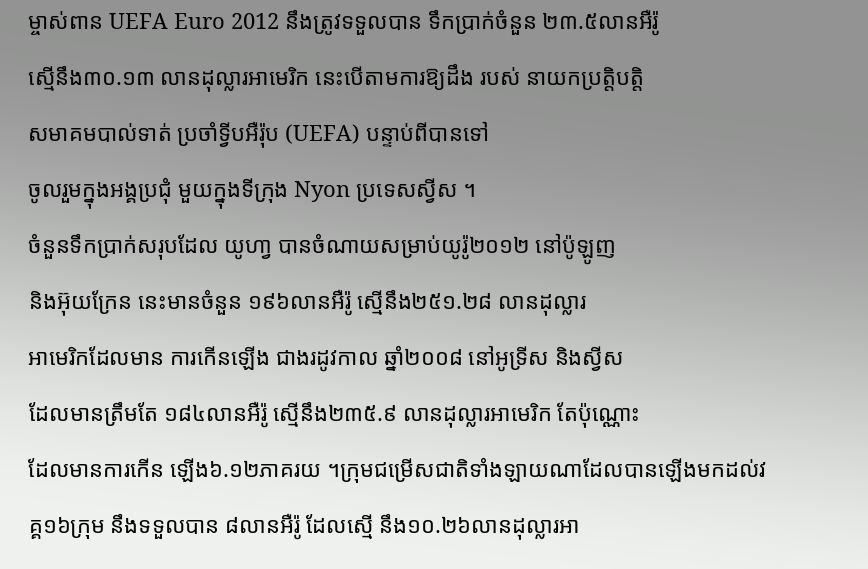ម្ចាស់ពាន UEFA Euro 2012 នឹងត្រូវទទួលបាន ទឹកប្រាក់ចំនួន ២៣.៥លានអឺរ៉ូ
ស្មើនឹង៣០.១៣ លានដុល្លារអាមេរិក នេះបើតាមការឱ្យដឹង របស់ នាយកប្រតិ្តបត្តិ
សមាគមបាល់ទាត់ ប្រចាំទ្វីបអឺរ៉ុប (UEFA) បន្ទាប់ពីបានទៅ
ចូលរួមក្នុងអង្គប្រជុំ មួយក្នុងទីក្រុង Nyon ប្រទេសស្វីស ។
ចំនួនទឹកប្រាក់សរុបដែល យូហា្វ បានចំណាយសម្រាប់យូរ៉ូ២០១២ នៅប៉ូឡូញ
និងអ៊ុយក្រែន នេះមានចំនួន ១៩៦លានអឺរ៉ូ ស្មើនឹង២៥១.២៨ លានដុល្លារ
អាមេរិកដែលមាន ការកើនឡើង ជាងរដូវកាល ឆ្នាំ២០០៨ នៅអូទ្រីស និងស្វីស
ដែលមានត្រឹមតែ ១៨៤លានអឺរ៉ូ ស្មើនឹង២៣៥.៩ លានដុល្លារអាមេរិក តែប៉ុណ្ណោះ
ដែលមានការកើន ឡើង៦.១២ភាគរយ ។ក្រុមជម្រើសជាតិទាំងឡាយណាដែលបានឡើងមកដល់វគ្គ១៦ក្រុម នឹងទទួលបាន ៨លានអឺរ៉ូ ដែលស្មើ នឹង១០.២៦លានដុល្លារអា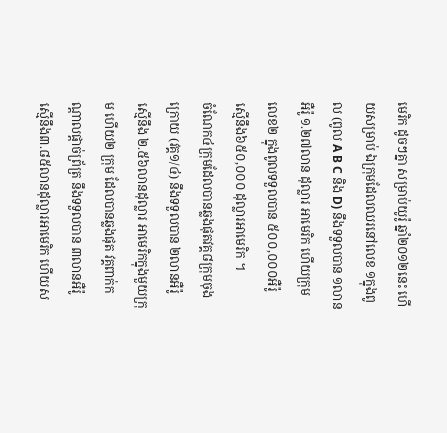មេរិក ដូចៗគ្នា សម្រាប់យូរ៉ូ ឆ្នាំ២០១២នេះ ហើយសម្រាប់ ឯក្រុមដែលឈរនៅលេខ ១ក្នុងពូល (ពូល A B C និង D) នឹងទទួលបាន ១លានអឺរ៉ូ ១.២៧លាន ដុល្លារ អាមេរិក ហើយក្រុមលេខ២ ក្នុងពូលទទួលបាន ៥០០,០០០អឺរ៉ូ ស្មើនឹង៦៥០,០០០ ដុល្លារអាមេរិក ។
ចំណែក៤ក្រុមដែលបានឆ្លងផុតវគ្គ៨ក្រុមចុងក្រោយ (វគ្គ១/៤) នឹងទទួលបាន ២លានអឺរ៉ូ ស្មើនឹង ២.៥៦លានដុល្លារ អាមេរិកក្នុងមួយក្រុម ហើយ២ ក្រុម ដែលបានឆ្លងផុត វគ្គពាក់កណ្តាលផ្តាច់ព្រ័ត្រ នឹងទទួលបាន ៣លានអឺរ៉ូ ស្មើនឹង៣.៨៥លានដុល្លារអាមេរិក ហើយស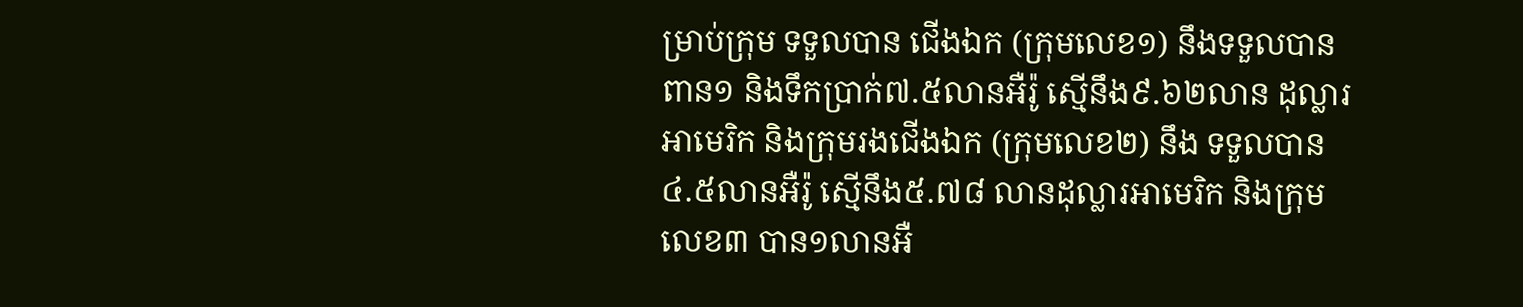ម្រាប់ក្រុម ទទួលបាន ជើងឯក (ក្រុមលេខ១) នឹងទទួលបានពាន១ និងទឹកប្រាក់៧.៥លានអឺរ៉ូ ស្មើនឹង៩.៦២លាន ដុល្លារអាមេរិក និងក្រុមរងជើងឯក (ក្រុមលេខ២) នឹង ទទួលបាន៤.៥លានអឺរ៉ូ ស្មើនឹង៥.៧៨ លានដុល្លារអាមេរិក និងក្រុមលេខ៣ បាន១លានអឺ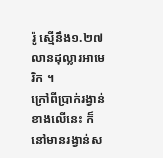រ៉ូ ស្មើនឹង១.២៧លានដុល្លារអាមេរិក ។
ក្រៅពីប្រាក់រង្វាន់ខាងលើនេះ ក៏នៅមានរង្វាន់ស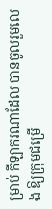ម្រាប់ កីឡាករណាដែល បានចូលរួមលេង ឱ្យក្រុមជម្រើ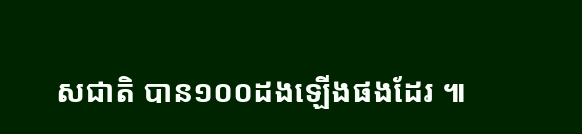សជាតិ បាន១០០ដងឡើងផងដែរ ៕